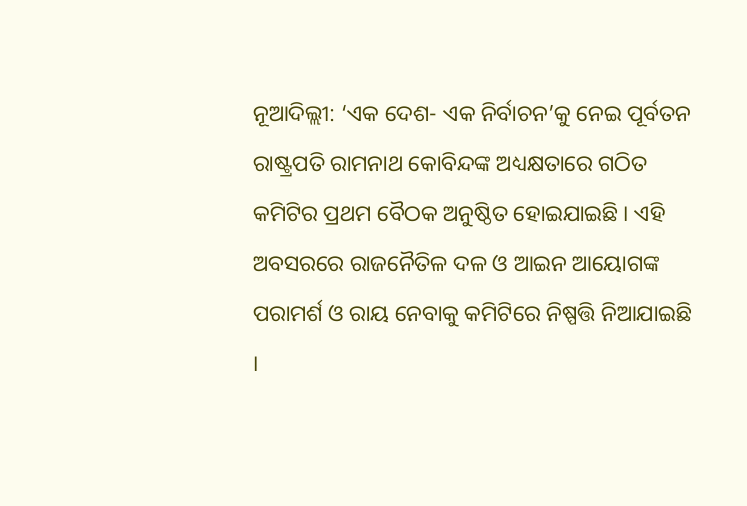ନୂଆଦିଲ୍ଲୀ: ‘ଏକ ଦେଶ- ଏକ ନିର୍ବାଚନ’କୁ ନେଇ ପୂର୍ବତନ ରାଷ୍ଟ୍ରପତି ରାମନାଥ କୋବିନ୍ଦଙ୍କ ଅଧ୍ୟକ୍ଷତାରେ ଗଠିତ କମିଟିର ପ୍ରଥମ ବୈଠକ ଅନୁଷ୍ଠିତ ହୋଇଯାଇଛି । ଏହି ଅବସରରେ ରାଜନୈତିଳ ଦଳ ଓ ଆଇନ ଆୟୋଗଙ୍କ ପରାମର୍ଶ ଓ ରାୟ ନେବାକୁ କମିଟିରେ ନିଷ୍ପତ୍ତି ନିଆଯାଇଛି ।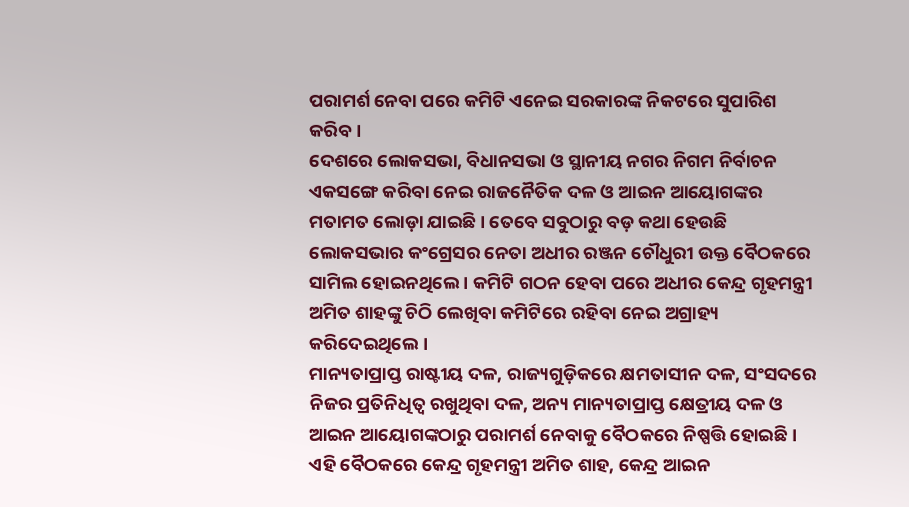ପରାମର୍ଶ ନେବା ପରେ କମିଟି ଏନେଇ ସରକାରଙ୍କ ନିକଟରେ ସୁପାରିଶ କରିବ ।
ଦେଶରେ ଲୋକସଭା, ବିଧାନସଭା ଓ ସ୍ଥାନୀୟ ନଗର ନିଗମ ନିର୍ବାଚନ ଏକସଙ୍ଗେ କରିବା ନେଇ ରାଜନୈତିକ ଦଳ ଓ ଆଇନ ଆୟୋଗଙ୍କର ମତାମତ ଲୋଡ଼ା ଯାଇଛି । ତେବେ ସବୁଠାରୁ ବଡ଼ କଥା ହେଉଛି ଲୋକସଭାର କଂଗ୍ରେସର ନେତା ଅଧୀର ରଞ୍ଜନ ଚୌଧୁରୀ ଉକ୍ତ ବୈଠକରେ ସାମିଲ ହୋଇନଥିଲେ । କମିଟି ଗଠନ ହେବା ପରେ ଅଧୀର କେନ୍ଦ୍ର ଗୃହମନ୍ତ୍ରୀ ଅମିତ ଶାହଙ୍କୁ ଚିଠି ଲେଖିବା କମିଟିରେ ରହିବା ନେଇ ଅଗ୍ରାହ୍ୟ କରିଦେଇଥିଲେ ।
ମାନ୍ୟତାପ୍ରାପ୍ତ ରାଷ୍ଟୀୟ ଦଳ, ରାଜ୍ୟଗୁଡ଼ିକରେ କ୍ଷମତାସୀନ ଦଳ, ସଂସଦରେ ନିଜର ପ୍ରତିନିଧିତ୍ୱ ରଖୁଥିବା ଦଳ, ଅନ୍ୟ ମାନ୍ୟତାପ୍ରାପ୍ତ କ୍ଷେତ୍ରୀୟ ଦଳ ଓ ଆଇନ ଆୟୋଗଙ୍କଠାରୁ ପରାମର୍ଶ ନେବାକୁ ବୈଠକରେ ନିଷ୍ପତ୍ତି ହୋଇଛି । ଏହି ବୈଠକରେ କେନ୍ଦ୍ର ଗୃହମନ୍ତ୍ରୀ ଅମିତ ଶାହ, କେନ୍ଦ୍ର ଆଇନ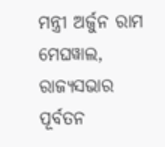ମନ୍ତ୍ରୀ ଅର୍ଜୁନ ରାମ ମେଘୱାଲ, ରାଜ୍ୟସଭାର ପୂର୍ବତନ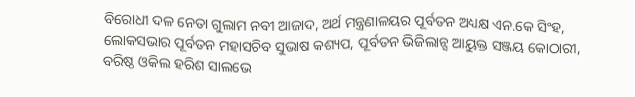ବିରୋଧୀ ଦଳ ନେତା ଗୁଲାମ ନବୀ ଆଜାଦ, ଅର୍ଥ ମନ୍ତ୍ରଣାଳୟର ପୂର୍ବତନ ଅଧ୍ୟକ୍ଷ ଏନ.କେ ସିଂହ, ଲୋକସଭାର ପୂର୍ବତନ ମହାସଚିବ ସୁଭାଷ କଶ୍ୟପ, ପୂର୍ବତନ ଭିଜିଲାନ୍ସ ଆୟୁକ୍ତ ସଞ୍ଜୟ କୋଠାରୀ, ବରିଷ୍ଠ ଓକିଲ ହରିଶ ସାଲଭେ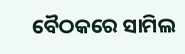ବୈଠକରେ ସାମିଲ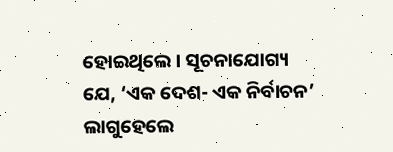ହୋଇଥିଲେ । ସୂଚନାଯୋଗ୍ୟ ଯେ, ‘ଏକ ଦେଶ- ଏକ ନିର୍ବାଚନ’ ଲାଗୁହେଲେ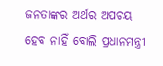ଜନତାଙ୍କର ଅର୍ଥର ଅପଚୟ ହେବ ନାହିଁ ବୋଲି ପ୍ରଧାନମନ୍ତ୍ରୀ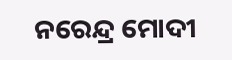ନରେନ୍ଦ୍ର ମୋଦୀ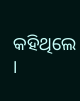କହିଥିଲେ ।